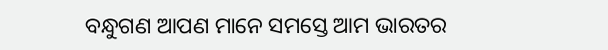ବନ୍ଧୁଗଣ ଆପଣ ମାନେ ସମସ୍ତେ ଆମ ଭାରତର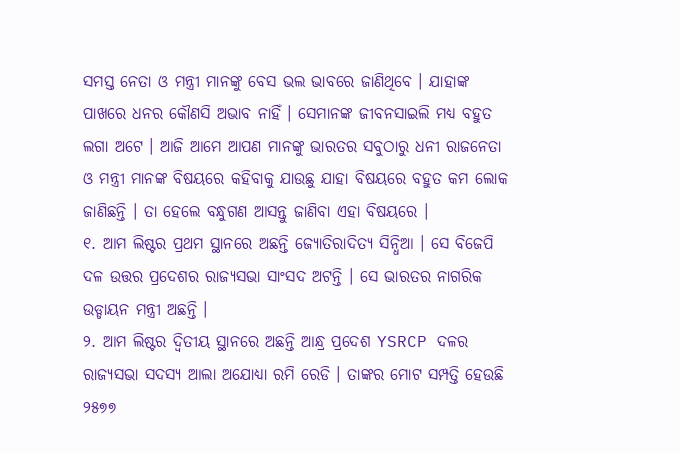ସମସ୍ତ ନେତା ଓ ମନ୍ତ୍ରୀ ମାନଙ୍କୁ ବେସ ଭଲ ଭାବରେ ଜାଣିଥିବେ । ଯାହାଙ୍କ ପାଖରେ ଧନର କୌଣସି ଅଭାବ ନାହିଁ । ସେମାନଙ୍କ ଜୀବନସାଇଲି ମଧ୍ୟ ବହୁତ ଲଗା ଅଟେ । ଆଜି ଆମେ ଆପଣ ମାନଙ୍କୁ ଭାରତର ସବୁଠାରୁ ଧନୀ ରାଜନେତା ଓ ମନ୍ତ୍ରୀ ମାନଙ୍କ ବିଷୟରେ କହିବାକୁ ଯାଉଛୁ ଯାହା ବିଷୟରେ ବହୁତ କମ ଲୋକ ଜାଣିଛନ୍ତି । ତା ହେଲେ ବନ୍ଧୁଗଣ ଆସନ୍ତୁ ଜାଣିବା ଏହା ବିଷୟରେ ।
୧. ଆମ ଲିଷ୍ଟର ପ୍ରଥମ ସ୍ଥାନରେ ଅଛନ୍ତି ଜ୍ୟୋତିରାଦିତ୍ୟ ସିନ୍ଧିଆ । ସେ ବିଜେପି ଦଳ ଉତ୍ତର ପ୍ରଦେଶର ରାଜ୍ୟସଭା ସାଂସଦ ଅଟନ୍ତି । ସେ ଭାରତର ନାଗରିକ ଉଡ୍ଡାୟନ ମନ୍ତ୍ରୀ ଅଛନ୍ତି ।
୨. ଆମ ଲିଷ୍ଟର ଦ୍ଵିତୀୟ ସ୍ଥାନରେ ଅଛନ୍ତି ଆନ୍ଧ୍ର ପ୍ରଦେଶ YSRCP ଦଳର ରାଜ୍ୟସଭା ସଦସ୍ୟ ଆଲା ଅଯୋଧ୍ୟା ରମି ରେଡି । ତାଙ୍କର ମୋଟ ସମ୍ପତ୍ତି ହେଉଛି ୨୫୭୭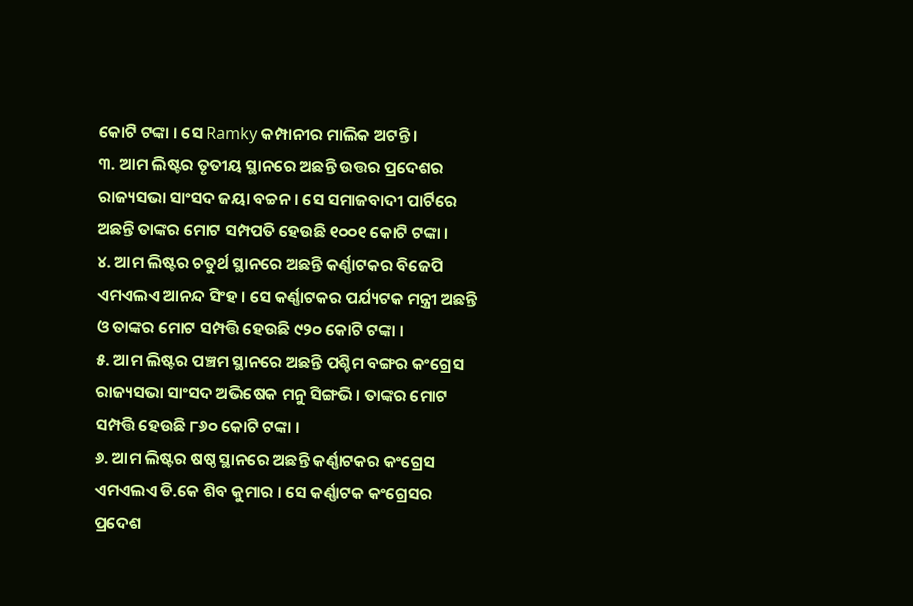କୋଟି ଟଙ୍କା । ସେ Ramky କମ୍ପାନୀର ମାଲିକ ଅଟନ୍ତି ।
୩. ଆମ ଲିଷ୍ଟର ତୃତୀୟ ସ୍ଥାନରେ ଅଛନ୍ତି ଉତ୍ତର ପ୍ରଦେଶର ରାଜ୍ୟସଭା ସାଂସଦ ଜୟା ବଚ୍ଚନ । ସେ ସମାଜବାଦୀ ପାର୍ଟିରେ ଅଛନ୍ତି ତାଙ୍କର ମୋଟ ସମ୍ପପତି ହେଉଛି ୧୦୦୧ କୋଟି ଟଙ୍କା ।
୪. ଆମ ଲିଷ୍ଟର ଚତୁର୍ଥ ସ୍ଥାନରେ ଅଛନ୍ତି କର୍ଣ୍ଣାଟକର ବିଜେପି ଏମଏଲଏ ଆନନ୍ଦ ସିଂହ । ସେ କର୍ଣ୍ଣାଟକର ପର୍ଯ୍ୟଟକ ମନ୍ତ୍ରୀ ଅଛନ୍ତି ଓ ତାଙ୍କର ମୋଟ ସମ୍ପତ୍ତି ହେଉଛି ୯୨୦ କୋଟି ଟଙ୍କା ।
୫. ଆମ ଲିଷ୍ଟର ପଞ୍ଚମ ସ୍ଥାନରେ ଅଛନ୍ତି ପଶ୍ଚିମ ବଙ୍ଗର କଂଗ୍ରେସ ରାଜ୍ୟସଭା ସାଂସଦ ଅଭିଷେକ ମନୁ ସିଙ୍ଗଭି । ତାଙ୍କର ମୋଟ ସମ୍ପତ୍ତି ହେଉଛି ୮୬୦ କୋଟି ଟଙ୍କା ।
୬. ଆମ ଲିଷ୍ଟର ଷଷ୍ଠ ସ୍ଥାନରେ ଅଛନ୍ତି କର୍ଣ୍ଣାଟକର କଂଗ୍ରେସ ଏମଏଲଏ ଡି.କେ ଶିବ କୁମାର । ସେ କର୍ଣ୍ଣାଟକ କଂଗ୍ରେସର ପ୍ରଦେଶ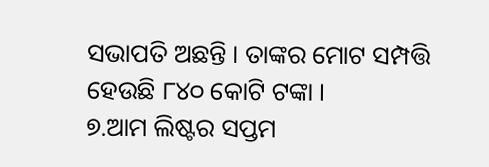ସଭାପତି ଅଛନ୍ତି । ତାଙ୍କର ମୋଟ ସମ୍ପତ୍ତି ହେଉଛି ୮୪୦ କୋଟି ଟଙ୍କା ।
୭.ଆମ ଲିଷ୍ଟର ସପ୍ତମ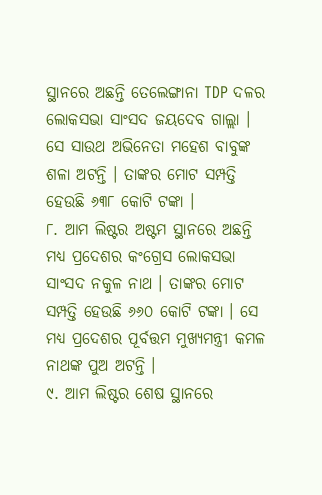ସ୍ଥାନରେ ଅଛନ୍ତି ତେଲେଙ୍ଗାନା TDP ଦଳର ଲୋକସଭା ସାଂସଦ ଜୟଦେବ ଗାଲ୍ଲା । ସେ ସାଉଥ ଅଭିନେତା ମହେଶ ବାବୁଙ୍କ ଶଳା ଅଟନ୍ତି । ତାଙ୍କର ମୋଟ ସମ୍ପତ୍ତି ହେଉଛି ୬୩୮ କୋଟି ଟଙ୍କା ।
୮. ଆମ ଲିଷ୍ଟର ଅଷ୍ଟମ ସ୍ଥାନରେ ଅଛନ୍ତି ମଧ୍ୟ ପ୍ରଦେଶର କଂଗ୍ରେସ ଲୋକସଭା ସାଂସଦ ନକୁଳ ନାଥ । ତାଙ୍କର ମୋଟ ସମ୍ପତ୍ତି ହେଉଛି ୬୬୦ କୋଟି ଟଙ୍କା । ସେ ମଧ୍ୟ ପ୍ରଦେଶର ପୂର୍ବତ୍ତମ ମୁଖ୍ୟମନ୍ତ୍ରୀ କମଳ ନାଥଙ୍କ ପୁଅ ଅଟନ୍ତି ।
୯. ଆମ ଲିଷ୍ଟର ଶେଷ ସ୍ଥାନରେ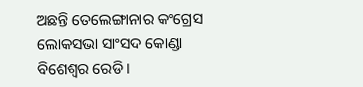ଅଛନ୍ତି ତେଲେଙ୍ଗାନାର କଂଗ୍ରେସ ଲୋକସଭା ସାଂସଦ କୋଣ୍ଡା ବିଶେଶ୍ଵର ରେଡି ।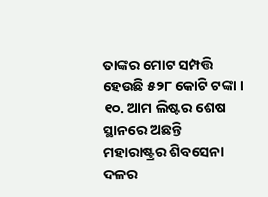ତାଙ୍କର ମୋଟ ସମ୍ପତ୍ତି ହେଉଛି ୫୨୮ କୋଟି ଟଙ୍କା ।
୧୦. ଆମ ଲିଷ୍ଟର ଶେଷ ସ୍ଥାନରେ ଅଛନ୍ତି ମହାରାଷ୍ଟ୍ରର ଶିବସେନା ଦଳର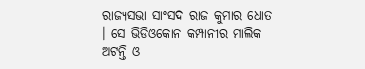ରାଜ୍ୟସଭା ସାଂସଦ ରାଜ କୁମାର ଧୋତ । ସେ ଭିଡିଓକୋନ କମ୍ପାନୀର ମାଲିକ ଅଟନ୍ତି ଓ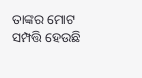ତାଙ୍କର ମୋଟ ସମ୍ପତ୍ତି ହେଉଛି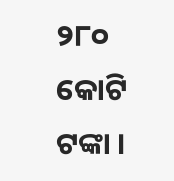୨୮୦ କୋଟି ଟଙ୍କା ।